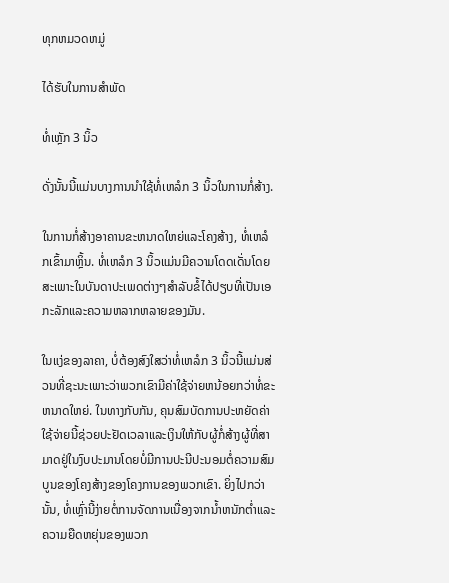ທຸກຫມວດຫມູ່

ໄດ້ຮັບໃນການສໍາພັດ

ທໍ່ເຫຼັກ 3 ນິ້ວ

ດັ່ງນັ້ນນີ້ແມ່ນບາງການນໍາໃຊ້ທໍ່ເຫລໍກ 3 ນິ້ວໃນການກໍ່ສ້າງ.

ໃນການກໍ່ສ້າງອາຄານຂະຫນາດໃຫຍ່ແລະໂຄງສ້າງ, ທໍ່ເຫລໍກເຂົ້າມາຫຼິ້ນ. ທໍ່ເຫລໍກ 3 ນິ້ວແມ່ນມີຄວາມໂດດເດັ່ນໂດຍສະເພາະໃນບັນດາປະເພດຕ່າງໆສໍາລັບຂໍ້ໄດ້ປຽບທີ່ເປັນເອກະລັກແລະຄວາມຫລາກຫລາຍຂອງມັນ.

ໃນແງ່ຂອງລາຄາ, ບໍ່ຕ້ອງສົງໃສວ່າທໍ່ເຫລໍກ 3 ນິ້ວນີ້ແມ່ນສ່ວນທີ່ຊະນະເພາະວ່າພວກເຂົາມີຄ່າໃຊ້ຈ່າຍຫນ້ອຍກວ່າທໍ່ຂະຫນາດໃຫຍ່. ໃນທາງກັບກັນ, ຄຸນສົມບັດການປະຫຍັດຄ່າໃຊ້ຈ່າຍນີ້ຊ່ວຍປະຢັດເວລາແລະເງິນໃຫ້ກັບຜູ້ກໍ່ສ້າງຜູ້ທີ່ສາມາດຢູ່ໃນງົບປະມານໂດຍບໍ່ມີການປະນີປະນອມຕໍ່ຄວາມສົມບູນຂອງໂຄງສ້າງຂອງໂຄງການຂອງພວກເຂົາ. ຍິ່ງໄປກວ່ານັ້ນ, ທໍ່ເຫຼົ່ານີ້ງ່າຍຕໍ່ການຈັດການເນື່ອງຈາກນ້ຳຫນັກຕ່ຳແລະຄວາມຍືດຫຍຸ່ນຂອງພວກ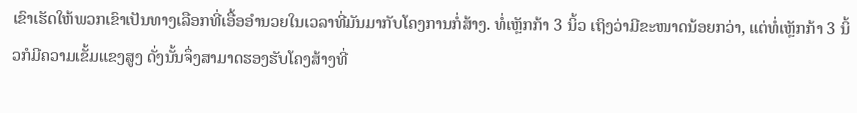ເຂົາເຮັດໃຫ້ພວກເຂົາເປັນທາງເລືອກທີ່ເອື້ອອໍານວຍໃນເວລາທີ່ມັນມາກັບໂຄງການກໍ່ສ້າງ. ທໍ່ເຫຼັກກ້າ 3 ນິ້ວ ເຖິງວ່າມີຂະໜາດນ້ອຍກວ່າ, ແຕ່ທໍ່ເຫຼັກກ້າ 3 ນິ້ວກໍມີຄວາມເຂັ້ມແຂງສູງ ດັ່ງນັ້ນຈຶ່ງສາມາດຮອງຮັບໂຄງສ້າງທີ່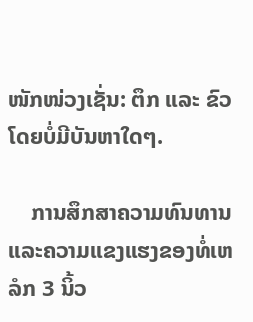ໜັກໜ່ວງເຊັ່ນ: ຕຶກ ແລະ ຂົວ ໂດຍບໍ່ມີບັນຫາໃດໆ.

    ການສຶກສາຄວາມທົນທານແລະຄວາມແຂງແຮງຂອງທໍ່ເຫລໍກ 3 ນິ້ວ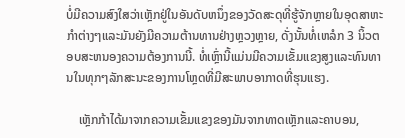ບໍ່ມີຄວາມສົງໃສວ່າເຫຼັກຢູ່ໃນອັນດັບຫນຶ່ງຂອງວັດສະດຸທີ່ຮູ້ຈັກຫຼາຍໃນອຸດສາຫະກໍາຕ່າງໆແລະມັນຍັງມີຄວາມຕ້ານທານຢ່າງຫຼວງຫຼາຍ, ດັ່ງນັ້ນທໍ່ເຫລໍກ 3 ນິ້ວຕອບສະຫນອງຄວາມຕ້ອງການນີ້. ທໍ່ເຫຼົ່ານີ້ແມ່ນມີຄວາມເຂັ້ມແຂງສູງແລະທົນທານໃນທຸກໆລັກສະນະຂອງການໂຫຼດທີ່ມີສະພາບອາກາດທີ່ຮຸນແຮງ.

    ເຫຼັກກ້າໄດ້ມາຈາກຄວາມເຂັ້ມແຂງຂອງມັນຈາກທາດເຫຼັກແລະຄາບອນ,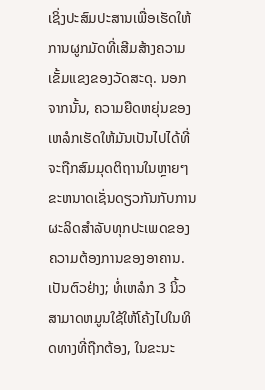ເຊິ່ງປະສົມປະສານເພື່ອເຮັດໃຫ້ການຜູກມັດທີ່ເສີມສ້າງຄວາມເຂັ້ມແຂງຂອງວັດສະດຸ. ນອກຈາກນັ້ນ, ຄວາມຍືດຫຍຸ່ນຂອງເຫລໍກເຮັດໃຫ້ມັນເປັນໄປໄດ້ທີ່ຈະຖືກສົມມຸດຕິຖານໃນຫຼາຍໆຂະຫນາດເຊັ່ນດຽວກັນກັບການຜະລິດສໍາລັບທຸກປະເພດຂອງຄວາມຕ້ອງການຂອງອາຄານ. ເປັນຕົວຢ່າງ; ທໍ່ເຫລໍກ 3 ນິ້ວສາມາດຫມູນໃຊ້ໃຫ້ໂຄ້ງໄປໃນທິດທາງທີ່ຖືກຕ້ອງ, ໃນຂະນະ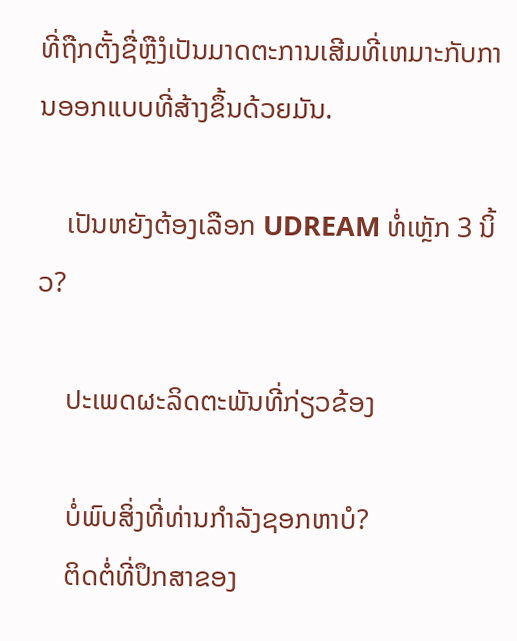ທີ່ຖືກຕັ້ງຊື່ຫຼືງໍເປັນມາດຕະການເສີມທີ່ເຫມາະກັບການອອກແບບທີ່ສ້າງຂຶ້ນດ້ວຍມັນ.

    ເປັນຫຍັງຕ້ອງເລືອກ UDREAM ທໍ່ເຫຼັກ 3 ນິ້ວ?

    ປະເພດຜະລິດຕະພັນທີ່ກ່ຽວຂ້ອງ

    ບໍ່ພົບສິ່ງທີ່ທ່ານກໍາລັງຊອກຫາບໍ?
    ຕິດຕໍ່ທີ່ປຶກສາຂອງ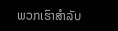ພວກເຮົາສໍາລັບ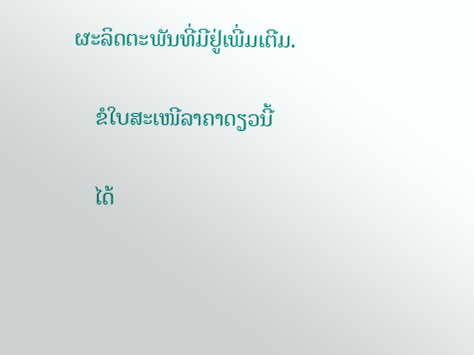ຜະລິດຕະພັນທີ່ມີຢູ່ເພີ່ມເຕີມ.

    ຂໍໃບສະເໜີລາຄາດຽວນີ້

    ໄດ້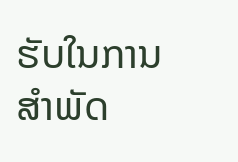ຮັບໃນການສໍາພັດ